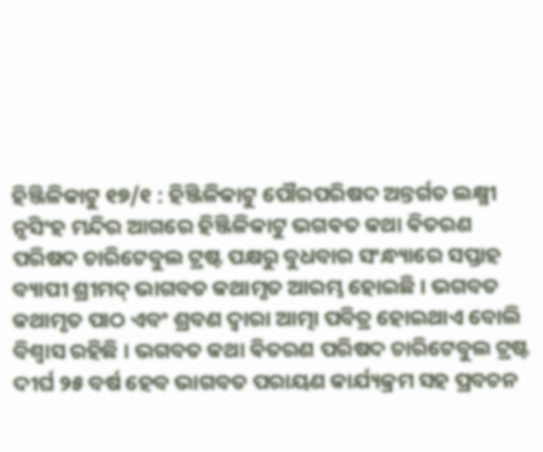ହିଞ୍ଜିଳିକାଟୁ ୧୭/୧ : ହିଞ୍ଜିଳିକାଟୁ ପୌରପରିଷଦ ଅନ୍ତର୍ଗତ ଲକ୍ଷ୍ମୀ ନୃସିଂହ ମନ୍ଦିର ଆଗରେ ହିଞ୍ଜିଳିକାଟୁ ଭଗଵତ କଥା ଵିତରଣ ପରିଷଦ ଚାରିଟେବୁଲ ଟ୍ରଷ୍ଟ ପକ୍ଷରୁ ବୁଧବାର ସଂନ୍ଧ୍ୟାରେ ସପ୍ତାହ ବ୍ୟାପୀ ଶ୍ରୀମଦ୍ ଭାଗବତ କଥାମୃତ ଆରମ୍ଭ ହୋଇଛି । ଭଗବତ କଥାମୃତ ପାଠ ଏବଂ ଶ୍ରବଣ ଦ୍ବାରା ଆତ୍ମା ପବିତ୍ର ହୋଇଥାଏ ବୋଲି ବିଶ୍ବାସ ରହିଛି । ଭଗବତ କଥା ଵିତରଣ ପରିଷଦ ଚାରିଟେବୁଲ ଟ୍ରଷ୍ଟ ଦୀର୍ଘ ୨୫ ବର୍ଷ ହେବ ଭାଗବତ ପରାୟଣ କାର୍ଯ୍ୟକ୍ରମ ସହ ପ୍ରବଚନ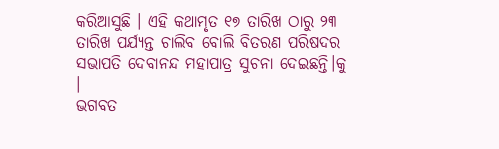କରିଆସୁଛି । ଏହି କଥାମୃତ ୧୭ ତାରିଖ ଠାରୁ ୨୩ ତାରିଖ ପର୍ଯ୍ୟନ୍ତ ଚାଲିବ ବୋଲି ବିତରଣ ପରିଷଦର ସଭାପତି ଦେବାନନ୍ଦ ମହାପାତ୍ର ସୁଚନା ଦେଇଛନ୍ତି।କୁ ।
ଭଗବତ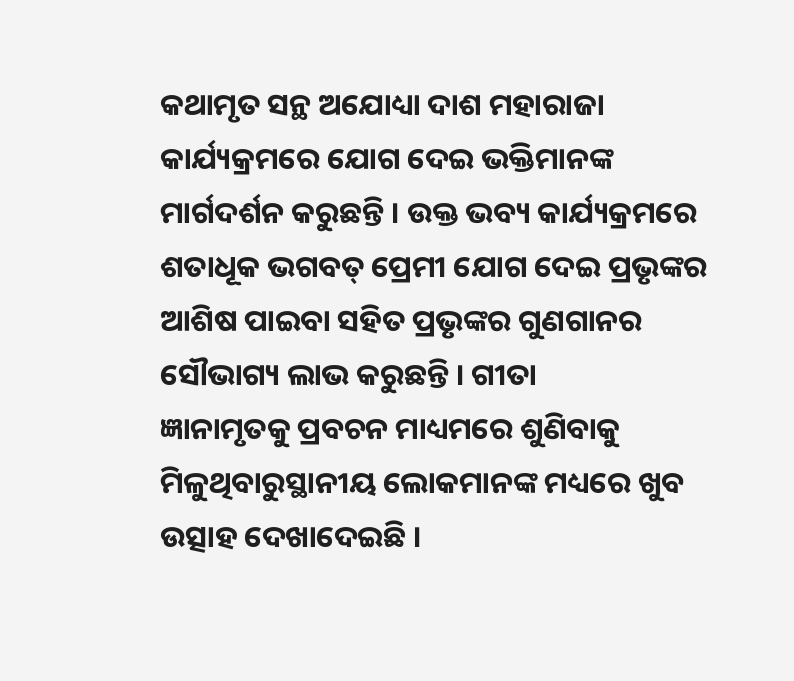କଥାମୃତ ସନ୍ଥ ଅଯୋଧ୍ୟା ଦାଶ ମହାରାଜା କାର୍ଯ୍ୟକ୍ରମରେ ଯୋଗ ଦେଇ ଭକ୍ତିମାନଙ୍କ ମାର୍ଗଦର୍ଶନ କରୁଛନ୍ତି । ଉକ୍ତ ଭବ୍ୟ କାର୍ଯ୍ୟକ୍ରମରେ ଶତାଧୂକ ଭଗବତ୍ ପ୍ରେମୀ ଯୋଗ ଦେଇ ପ୍ରଭୃଙ୍କର ଆଶିଷ ପାଇବା ସହିତ ପ୍ରଭୃଙ୍କର ଗୁଣଗାନର ସୌଭାଗ୍ୟ ଲାଭ କରୁଛନ୍ତି । ଗୀତା
ଜ୍ଞାନାମୃତକୁ ପ୍ରବଚନ ମାଧ୍ୟମରେ ଶୁଣିବାକୁ ମିଳୁଥିବାରୁସ୍ଥାନୀୟ ଲୋକମାନଙ୍କ ମଧ୍ୟରେ ଖୁବ ଉତ୍ସାହ ଦେଖାଦେଇଛି ।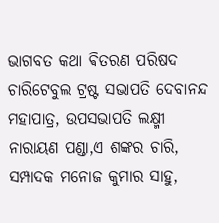ଭାଗବତ କଥା ଵିତରଣ ପରିଷଦ ଚାରିଟେବୁଲ ଟ୍ରଷ୍ଟ ସଭାପତି ଦେବାନନ୍ଦ ମହାପାତ୍ର, ଉପସଭାପତି ଲକ୍ଷ୍ମୀ ନାରାୟଣ ପଣ୍ଡା,ଏ ଶଙ୍କର ଚାରି, ସମ୍ପାଦକ ମନୋଜ କୁମାର ସାହୁ,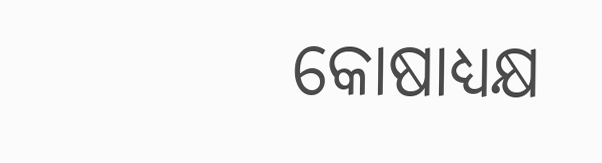କୋଷାଧ୍ୟକ୍ଷ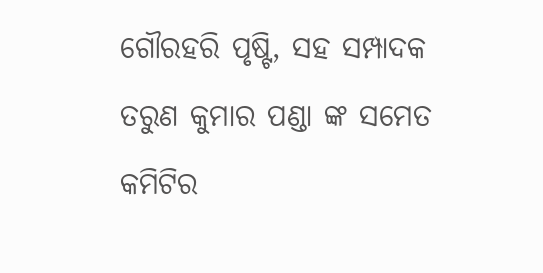ଗୌରହରି ପୃଷ୍ଟି, ସହ ସମ୍ପାଦକ ତରୁଣ କୁମାର ପଣ୍ଡା ଙ୍କ ସମେତ କମିଟିର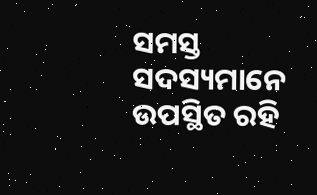ସମସ୍ତ ସଦସ୍ୟମାନେ ଉପସ୍ଥିତ ରହି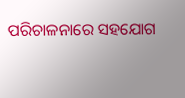ପରିଚାଳନାରେ ସହଯୋଗ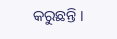କରୁଛନ୍ତି ।